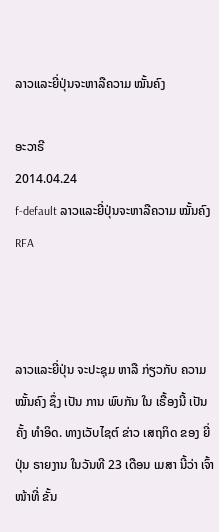ລາວແລະຍີ່ປຸ່ນຈະຫາລືຄວາມ ໝັ້ນຄົງ

ອະວາຣີ
2014.04.24
f-default ລາວແລະຍີ່ປຸ່ນຈະຫາລືຄວາມ ໝັ້ນຄົງ
RFA



ລາວແລະຍີ່ປຸ່ນ ຈະປະຊຸມ ຫາລື ກ່ຽວກັບ ຄວາມ ໝັ້ນຄົງ ຊຶ່ງ ເປັນ ການ ພົບກັນ ໃນ ເຣື້ອງນີ້ ເປັນຄັ້ງ ທຳອິດ. ທາງເວັບໄຊຕ໌ ຂ່າວ ເສຖກິດ ຂອງ ຍີ່ປຸ່ນ ຣາຍງານ ໃນວັນທີ 23 ເດືອນ ເມສາ ນີ້ວ່າ ເຈົ້າໜ້າທີ່ ຂັ້ນ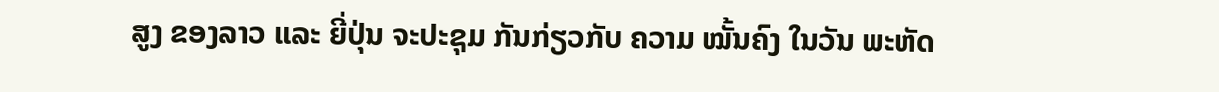ສູງ ຂອງລາວ ແລະ ຍີ່ປຸ່ນ ຈະປະຊຸມ ກັນກ່ຽວກັບ ຄວາມ ໝັ້ນຄົງ ໃນວັນ ພະຫັດ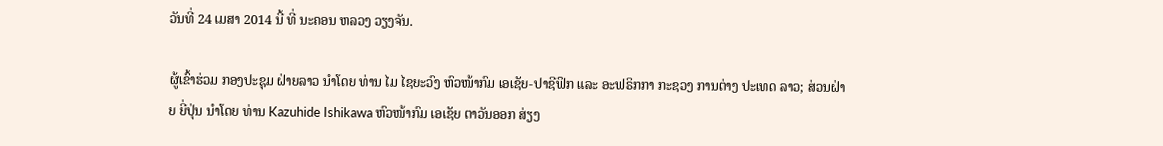ວັນທີ່ 24 ເມສາ 2014 ນີ້ ທີ່ ນະຄອນ ຫລວງ ວຽງຈັນ.

ຜູ້ເຂົ້າຮ່ວມ ກອງປະຊຸມ ຝ່າຍລາວ ນຳໂດຍ ທ່ານ ໄມ ໄຊຍະວົງ ຫົວໜ້າກົມ ເອເຊັຍ-ປາຊີຟິກ ແລະ ອະຟຣິກກາ ກະຊວງ ການຕ່າງ ປະເທດ ລາວ; ສ່ວນຝ່າຍ ຍີ່ປຸ່ນ ນຳໂດຍ ທ່ານ Kazuhide Ishikawa ຫົວໜ້າກົມ ເອເຊັຍ ຕາວັນອອກ ສ່ຽງ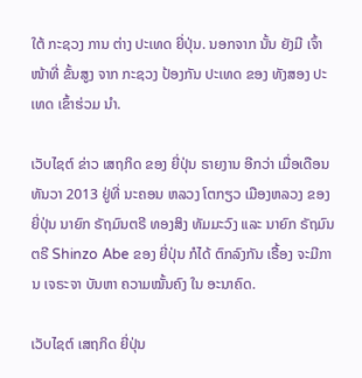ໃຕ້ ກະຊວງ ການ ຕ່າງ ປະເທດ ຍີ່ປຸ່ນ. ນອກຈາກ ນັ້ນ ຍັງມີ ເຈົ້າໜ້າທີ່ ຂັ້ນສູງ ຈາກ ກະຊວງ ປ້ອງກັນ ປະເທດ ຂອງ ທັງສອງ ປະເທດ ເຂົ້າຮ່ວມ ນຳ.

ເວັບໄຊຕ໌ ຂ່າວ ເສຖກິດ ຂອງ ຍີ່ປຸ່ນ ຣາຍງານ ອີກວ່າ ເມື່ອເດືອນ ທັນວາ 2013 ຢູ່ທີ່ ນະຄອນ ຫລວງ ໂຕກຽວ ເມືອງຫລວງ ຂອງ ຍີ່ປຸ່ນ ນາຍົກ ຣັຖມົນຕຣີ ທອງສິງ ທັມມະວົງ ແລະ ນາຍົກ ຣັຖມົນຕຣີ Shinzo Abe ຂອງ ຍີ່ປຸ່ນ ກໍໄດ້ ຕົກລົງກັນ ເຣື້ອງ ຈະມີການ ເຈຣະຈາ ບັນຫາ ຄວາມໝັ້ນຄົງ ໃນ ອະນາຄົດ.

ເວັບໄຊຕ໌ ເສຖກິດ ຍີ່ປຸ່ນ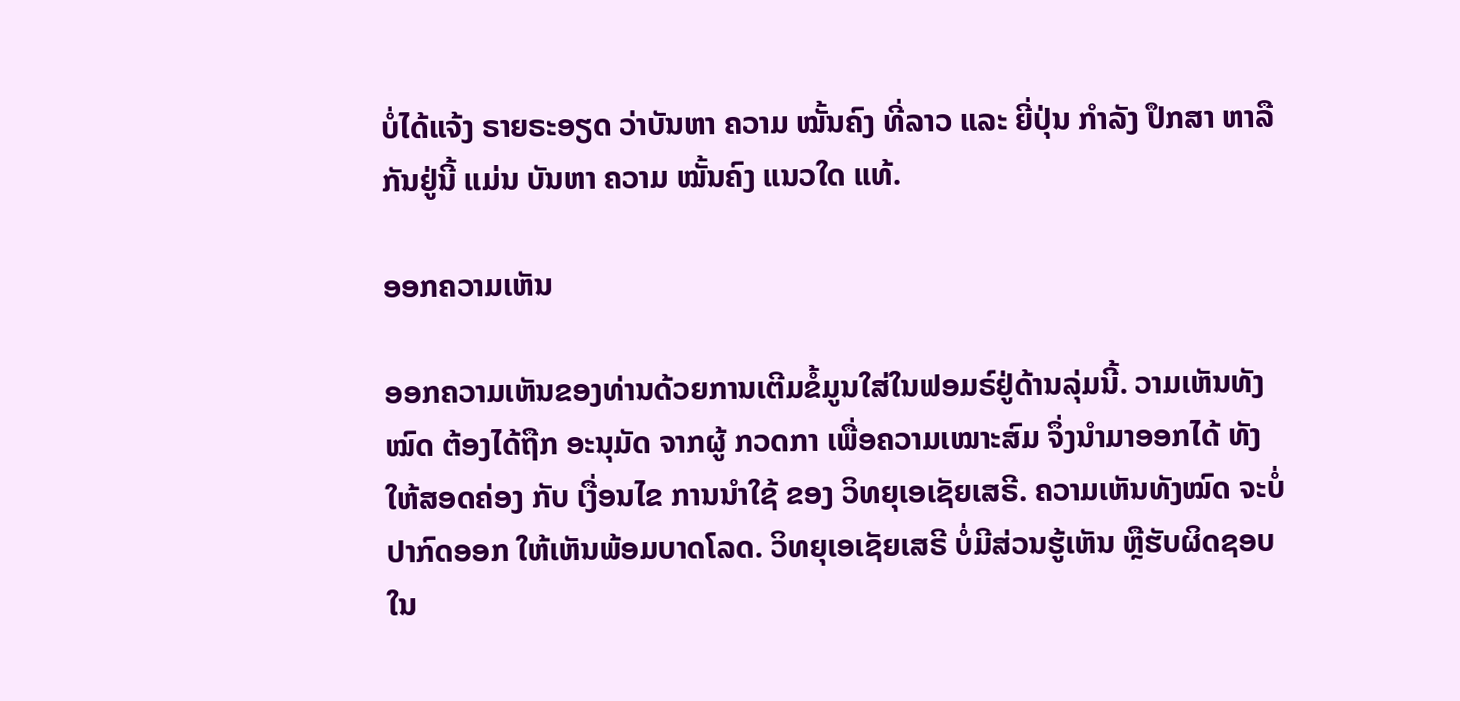ບໍ່ໄດ້ແຈ້ງ ຣາຍຣະອຽດ ວ່າບັນຫາ ຄວາມ ໝັ້ນຄົງ ທີ່ລາວ ແລະ ຍີ່ປຸ່ນ ກຳລັງ ປຶກສາ ຫາລື ກັນຢູ່ນີ້ ແມ່ນ ບັນຫາ ຄວາມ ໝັ້ນຄົງ ແນວໃດ ແທ້.

ອອກຄວາມເຫັນ

ອອກຄວາມເຫັນຂອງທ່ານດ້ວຍການເຕີມຂໍ້ມູນໃສ່ໃນຟອມຣ໌ຢູ່ດ້ານລຸ່ມນີ້. ວາມເຫັນທັງໝົດ ຕ້ອງໄດ້ຖືກ ອະນຸມັດ ຈາກຜູ້ ກວດກາ ເພື່ອຄວາມເໝາະສົມ ຈຶ່ງນໍາມາອອກໄດ້ ທັງໃຫ້ສອດຄ່ອງ ກັບ ເງື່ອນໄຂ ການນຳໃຊ້ ຂອງ ວິທຍຸເອເຊັຍເສຣີ. ຄວາມເຫັນທັງໝົດ ຈະບໍ່ປາກົດອອກ ໃຫ້ເຫັນພ້ອມບາດໂລດ. ວິທຍຸເອເຊັຍເສຣີ ບໍ່ມີສ່ວນຮູ້ເຫັນ ຫຼືຮັບຜິດຊອບ ໃນ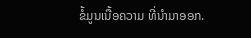ຂໍ້ມູນເນື້ອຄວາມ ທີ່ນໍາມາອອກ.